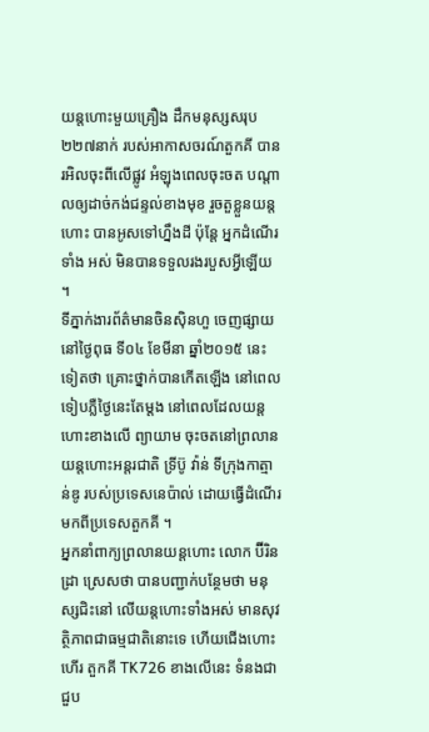យន្តហោះមួយគ្រឿង ដឹកមនុស្សសរុប ២២៧នាក់ របស់អាកាសចរណ៍តួកគី បាន រអិលចុះពីលើផ្លូវ អំឡុងពេលចុះចត បណ្តាលឲ្យដាច់កង់ជន្ទល់ខាងមុខ រួចតួខ្លួនយន្តហោះ បានអូសទៅហ្នឹងដី ប៉ុន្តែ អ្នកដំណើរទាំង អស់ មិនបានទទួលរងរបួសអ្វីឡើយ ។
ទីភ្នាក់ងារព័ត៌មានចិនស៊ិនហួ ចេញផ្សាយ នៅថ្ងៃពុធ ទី០៤ ខែមីនា ឆ្នាំ២០១៥ នេះទៀតថា គ្រោះថ្នាក់បានកើតឡើង នៅពេលទៀបភ្លឺថ្ងៃនេះតែម្តង នៅពេលដែលយន្តហោះខាងលើ ព្យាយាម ចុះចតនៅព្រលានយន្តហោះអន្តរជាតិ ទ្រីប៊ូ វ៉ាន់ ទីក្រុងកាត្មាន់ឌូ របស់ប្រទេសនេប៉ាល់ ដោយធ្វើដំណើរ មកពីប្រទេសតួកគី ។
អ្នកនាំពាក្យព្រលានយន្តហោះ លោក ប៊ីរិនដ្រា ស្រេសថា បានបញ្ជាក់បន្ថែមថា មនុស្សជិះនៅ លើយន្តហោះទាំងអស់ មានសុវត្ថិភាពជាធម្មជាតិនោះទេ ហើយជើងហោះហើរ តួកគី TK726 ខាងលើនេះ ទំនងជាជួប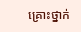គ្រោះថ្នាក់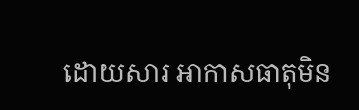ដោយសារ អាកាសធាតុមិន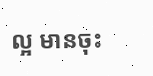ល្អ មានចុះ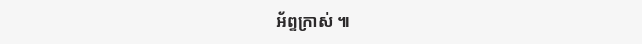អ័ព្ទក្រាស់ ៕